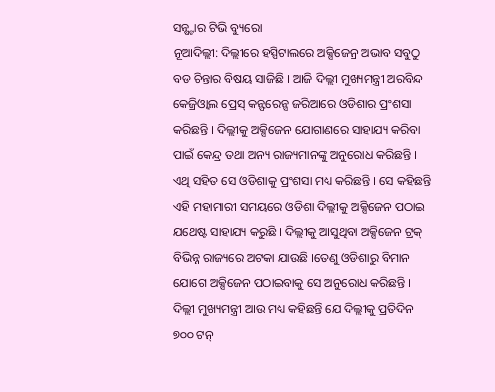ସନ୍ଷ୍ଟାର ଟିଭି ବ୍ୟୁରୋ
ନୂଆଦିଲ୍ଲୀ: ଦିଲ୍ଲୀରେ ହସ୍ପିଟାଲରେ ଅକ୍ସିଜେନ୍ର ଅଭାବ ସବୁଠୁ ବଡ ଚିନ୍ତାର ବିଷୟ ସାଜିଛି । ଆଜି ଦିଲ୍ଲୀ ମୁଖ୍ୟମନ୍ତ୍ରୀ ଅରବିନ୍ଦ କେଜ୍ରିଓ୍ଵାଲ ପ୍ରେସ୍ କନ୍ଫରେନ୍ସ ଜରିଆରେ ଓଡିଶାର ପ୍ରଂଶସା କରିଛନ୍ତି । ଦିଲ୍ଲୀକୁ ଅକ୍ସିଜେନ ଯୋଗାଣରେ ସାହାଯ୍ୟ କରିବା ପାଇଁ କେନ୍ଦ୍ର ତଥା ଅନ୍ୟ ରାଜ୍ୟମାନଙ୍କୁ ଅନୁରୋଧ କରିଛନ୍ତି । ଏଥି ସହିତ ସେ ଓଡିଶାକୁ ପ୍ରଂଶସା ମଧ୍ୟ କରିଛନ୍ତି । ସେ କହିଛନ୍ତି ଏହି ମହାମାରୀ ସମୟରେ ଓଡିଶା ଦିଲ୍ଲୀକୁ ଅକ୍ସିଜେନ ପଠାଇ ଯଥେଷ୍ଟ ସାହାଯ୍ୟ କରୁଛି । ଦିଲ୍ଲୀକୁ ଆସୁଥିବା ଅକ୍ସିଜେନ ଟ୍ରକ୍ ବିଭିନ୍ନ ରାଜ୍ୟରେ ଅଟକା ଯାଉଛି ।ତେଣୁ ଓଡିଶାରୁ ବିମାନ ଯୋଗେ ଅକ୍ସିଜେନ ପଠାଇବାକୁ ସେ ଅନୁରୋଧ କରିଛନ୍ତି ।
ଦିଲ୍ଲୀ ମୁଖ୍ୟମନ୍ତ୍ରୀ ଆଉ ମଧ୍ୟ କହିଛନ୍ତି ଯେ ଦିଲ୍ଲୀକୁ ପ୍ରତିଦିନ ୭୦୦ ଟନ୍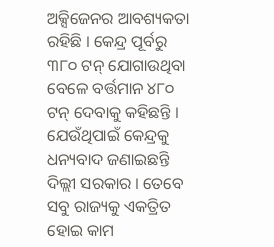ଅକ୍ସିଜେନର ଆବଶ୍ୟକତା ରହିଛି । କେନ୍ଦ୍ର ପୂର୍ବରୁ ୩୮୦ ଟନ୍ ଯୋଗାଉଥିବା ବେଳେ ବର୍ତ୍ତମାନ ୪୮୦ ଟନ୍ ଦେବାକୁ କହିଛନ୍ତି । ଯେଉଁଥିପାଇଁ କେନ୍ଦ୍ରକୁ ଧନ୍ୟବାଦ ଜଣାଇଛନ୍ତି ଦିଲ୍ଲୀ ସରକାର । ତେବେ ସବୁ ରାଜ୍ୟକୁ ଏକତ୍ରିତ ହୋଇ କାମ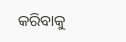କରିବାକୁ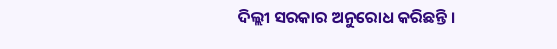ଦିଲ୍ଲୀ ସରକାର ଅନୁରୋଧ କରିଛନ୍ତି ।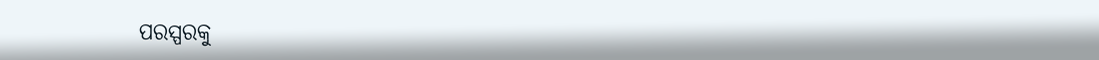ପରସ୍ପରକୁ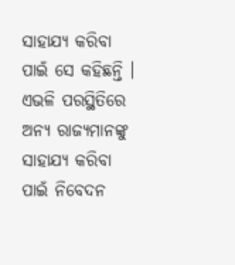ସାହାଯ୍ୟ କରିବା ପାଇଁ ସେ କହିଛନ୍ତି । ଏଭଳି ପରସ୍ଥିତିରେ ଅନ୍ୟ ରାଜ୍ୟମାନଙ୍କୁ ସାହାଯ୍ୟ କରିବା ପାଇଁ ନିବେଦନ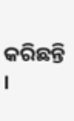କରିଛନ୍ତି ।